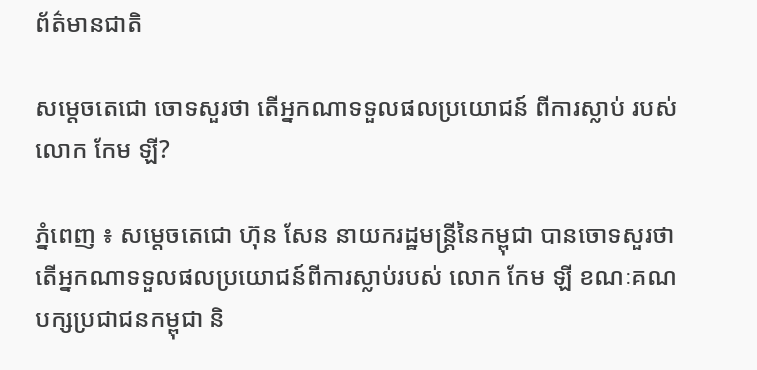ព័ត៌មានជាតិ

សម្តេចតេជោ ចោទសួរថា តើអ្នកណាទទួលផលប្រយោជន៍ ពីការស្លាប់ របស់លោក កែម ឡី?

ភ្នំពេញ ៖ សម្ដេចតេជោ ហ៊ុន សែន នាយករដ្ឋមន្ដ្រីនៃកម្ពុជា បានចោទសួរថា តើអ្នកណាទទួលផលប្រយោជន៍ពីការស្លាប់របស់ លោក កែម ឡី ខណៈគណបក្សប្រជាជនកម្ពុជា និ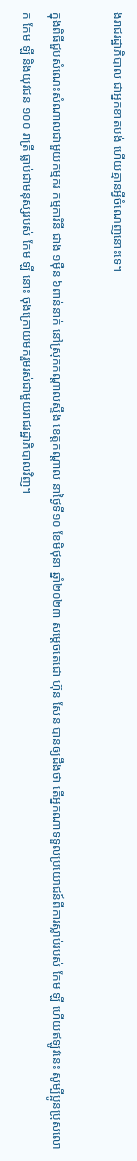ងរាជរដ្ឋាភិបាល ជាអ្នកខាតបង់ ហើយគ្មានអ្វីចំណេញនោះទេ។

ក្នុងពិធីជួបសំណេះសំណាលជាមួយកម្មករ កម្មការិនី ជាង ១ម៉ឺន ៦ពាន់នាក់ នៅស្រុកកណ្តាលស្ទឹង ខេត្តកណ្ដាល នាថ្ងៃទី១០ ខែមិថុនា ឆ្នាំ២០២៣ សម្ដេចតេជោ ហ៊ុន សែន បានឲ្យដឹងថា តើអ្នកណាទទួលប្រយោជន៍ពីការស្លាប់របស់ កែម ឡី ហើយឥឡូវនេះ សូម្បីប្អូនប្រុសលោក កែម ឡី និងយុវជន ១០០ រាត្រី ធ្លាប់ជាមនុស្សរបស់ កែម ឡី នោះ ចុងក្រោយមករួមរស់ជាមួយរាជរដ្ឋាភិបាលវិញ។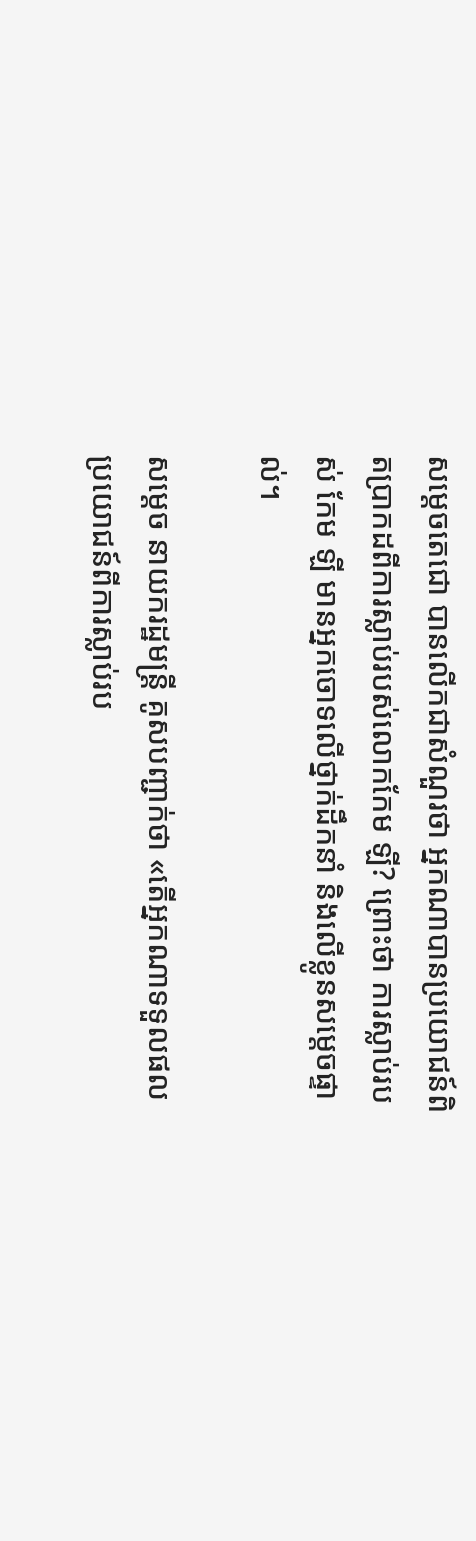សម្តេចតេជោ បានលើកជាសំណួរថា អ្នកណាបានប្រយោជន៍ពិតប្រាកដពីការស្លាប់របស់លោកកែម ឡី? ព្រោះថា ការស្លាប់របស់ កែម ឡី មានអ្នកចោទលើថ្នាក់ដឹកនាំ និងលើខ្លូនសម្តេចផ្ទាល់។

សម្ដេច នាយករដ្ឋមន្ដ្រី គូសបញ្ជាក់ថា «តើអ្នកណាទទួលផលប្រយោជន៍ពីការស្លាប់រប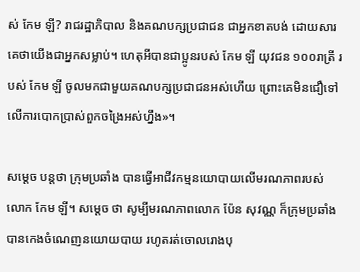ស់ កែម ឡី? រាជរដ្ឋាភិបាល និងគណបក្សប្រជាជន ជាអ្នកខាតបង់ ដោយសារគេថាយើងជាអ្នកសម្លាប់។ ហេតុអីបានជាប្អូនរបស់ កែម ឡី យុវជន ១០០រាត្រី របស់ កែម ឡី ចូលមកជាមួយគណបក្សប្រជាជនអស់ហើយ ព្រោះគេមិនជឿទៅលើការបោកប្រាស់ពួកចង្រៃអស់ហ្នឹង»។

សម្តេច បន្ដថា ក្រុមប្រឆាំង បានធ្វើអាជីវកម្មនយោបាយលើមរណភាពរបស់លោក កែម ឡី។ សម្តេច ថា សូម្បីមរណភាពលោក ប៉ែន សុវណ្ណ ក៏ក្រុមប្រឆាំងបានកេងចំណេញនយោយបាយ រហូតរត់ចោលរោងបុ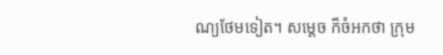ណ្យថែមទៀត។ សម្តេច ក៏ចំអកថា ក្រុម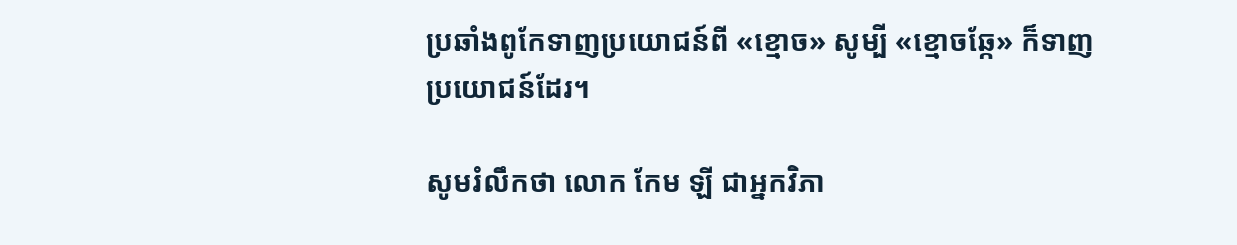ប្រឆាំងពូកែទាញប្រយោជន៍ពី «ខ្មោច» សូម្បី «ខ្មោចឆ្កែ» ក៏ទាញប្រយោជន៍ដែរ។

សូមរំលឹកថា លោក កែម ឡី ជាអ្នកវិភា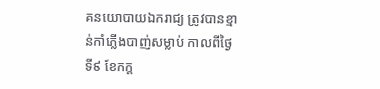គនយោបាយឯករាជ្យ ត្រូវបានខ្មាន់កាំភ្លើងបាញ់សម្លាប់ កាលពីថ្ងៃទី៩ ខែកក្ដ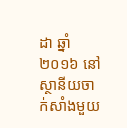ដា ឆ្នាំ២០១៦ នៅស្ថានីយចាក់សាំងមួយ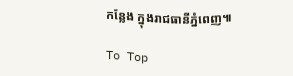កន្លែង ក្នុងរាជធានីភ្នំពេញ៕

To Top